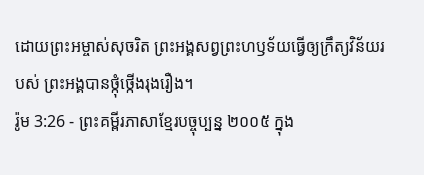ដោយព្រះអម្ចាស់សុចរិត ព្រះអង្គសព្វព្រះហឫទ័យធ្វើឲ្យក្រឹត្យវិន័យរបស់ ព្រះអង្គបានថ្កុំថ្កើងរុងរឿង។
រ៉ូម 3:26 - ព្រះគម្ពីរភាសាខ្មែរបច្ចុប្បន្ន ២០០៥ ក្នុង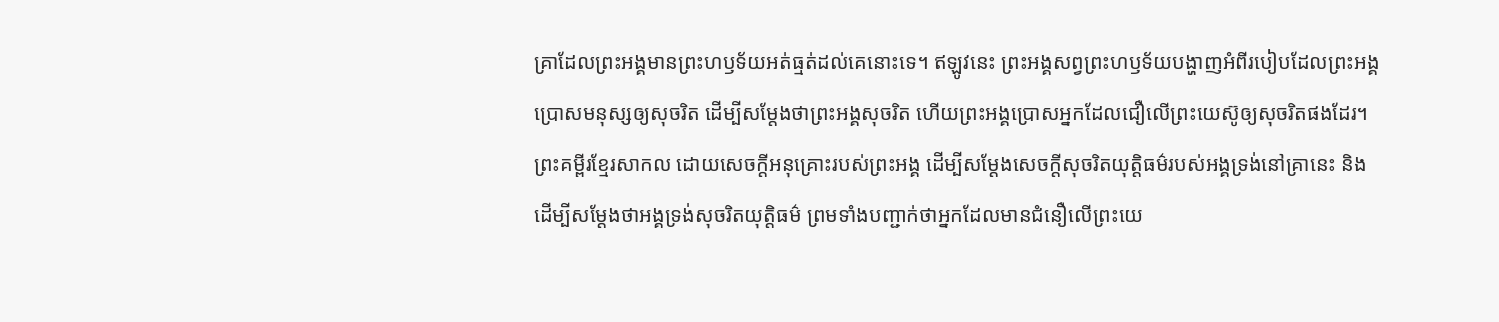គ្រាដែលព្រះអង្គមានព្រះហឫទ័យអត់ធ្មត់ដល់គេនោះទេ។ ឥឡូវនេះ ព្រះអង្គសព្វព្រះហឫទ័យបង្ហាញអំពីរបៀបដែលព្រះអង្គប្រោសមនុស្សឲ្យសុចរិត ដើម្បីសម្តែងថាព្រះអង្គសុចរិត ហើយព្រះអង្គប្រោសអ្នកដែលជឿលើព្រះយេស៊ូឲ្យសុចរិតផងដែរ។ ព្រះគម្ពីរខ្មែរសាកល ដោយសេចក្ដីអនុគ្រោះរបស់ព្រះអង្គ ដើម្បីសម្ដែងសេចក្ដីសុចរិតយុត្តិធម៌របស់អង្គទ្រង់នៅគ្រានេះ និងដើម្បីសម្ដែងថាអង្គទ្រង់សុចរិតយុត្តិធម៌ ព្រមទាំងបញ្ជាក់ថាអ្នកដែលមានជំនឿលើព្រះយេ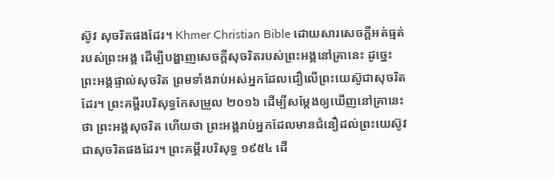ស៊ូវ សុចរិតផងដែរ។ Khmer Christian Bible ដោយសារសេចក្ដីអត់ធ្មត់របស់ព្រះអង្គ ដើម្បីបង្ហាញសេចក្ដីសុចរិតរបស់ព្រះអង្គនៅគ្រានេះ ដូច្នេះ ព្រះអង្គផ្ទាល់សុចរិត ព្រមទាំងរាប់អស់អ្នកដែលជឿលើព្រះយេស៊ូជាសុចរិតដែរ។ ព្រះគម្ពីរបរិសុទ្ធកែសម្រួល ២០១៦ ដើម្បីសម្ដែងឲ្យឃើញនៅគ្រានេះថា ព្រះអង្គសុចរិត ហើយថា ព្រះអង្គរាប់អ្នកដែលមានជំនឿដល់ព្រះយេស៊ូវ ជាសុចរិតផងដែរ។ ព្រះគម្ពីរបរិសុទ្ធ ១៩៥៤ ដើ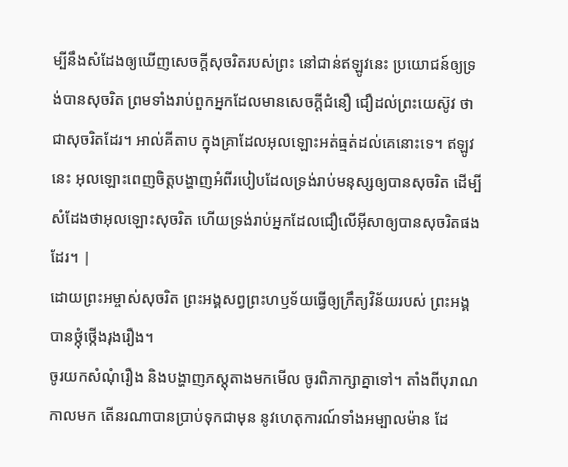ម្បីនឹងសំដែងឲ្យឃើញសេចក្ដីសុចរិតរបស់ព្រះ នៅជាន់ឥឡូវនេះ ប្រយោជន៍ឲ្យទ្រង់បានសុចរិត ព្រមទាំងរាប់ពួកអ្នកដែលមានសេចក្ដីជំនឿ ជឿដល់ព្រះយេស៊ូវ ថាជាសុចរិតដែរ។ អាល់គីតាប ក្នុងគ្រាដែលអុលឡោះអត់ធ្មត់ដល់គេនោះទេ។ ឥឡូវនេះ អុលឡោះពេញចិត្តបង្ហាញអំពីរបៀបដែលទ្រង់រាប់មនុស្សឲ្យបានសុចរិត ដើម្បីសំដែងថាអុលឡោះសុចរិត ហើយទ្រង់រាប់អ្នកដែលជឿលើអ៊ីសាឲ្យបានសុចរិតផងដែរ។ |
ដោយព្រះអម្ចាស់សុចរិត ព្រះអង្គសព្វព្រះហឫទ័យធ្វើឲ្យក្រឹត្យវិន័យរបស់ ព្រះអង្គបានថ្កុំថ្កើងរុងរឿង។
ចូរយកសំណុំរឿង និងបង្ហាញភស្តុតាងមកមើល ចូរពិភាក្សាគ្នាទៅ។ តាំងពីបុរាណកាលមក តើនរណាបានប្រាប់ទុកជាមុន នូវហេតុការណ៍ទាំងអម្បាលម៉ាន ដែ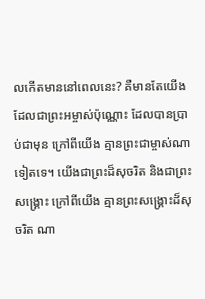លកើតមាននៅពេលនេះ? គឺមានតែយើងដែលជាព្រះអម្ចាស់ប៉ុណ្ណោះ ដែលបានប្រាប់ជាមុន ក្រៅពីយើង គ្មានព្រះជាម្ចាស់ណាទៀតទេ។ យើងជាព្រះដ៏សុចរិត និងជាព្រះសង្គ្រោះ ក្រៅពីយើង គ្មានព្រះសង្គ្រោះដ៏សុចរិត ណា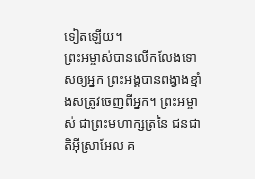ទៀតឡើយ។
ព្រះអម្ចាស់បានលើកលែងទោសឲ្យអ្នក ព្រះអង្គបានពង្វាងខ្មាំងសត្រូវចេញពីអ្នក។ ព្រះអម្ចាស់ ជាព្រះមហាក្សត្រនៃ ជនជាតិអ៊ីស្រាអែល គ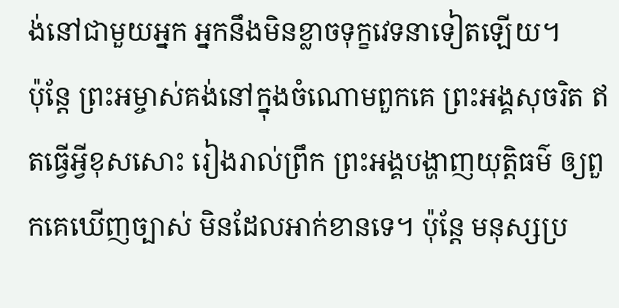ង់នៅជាមួយអ្នក អ្នកនឹងមិនខ្លាចទុក្ខវេទនាទៀតឡើយ។
ប៉ុន្តែ ព្រះអម្ចាស់គង់នៅក្នុងចំណោមពួកគេ ព្រះអង្គសុចរិត ឥតធ្វើអ្វីខុសសោះ រៀងរាល់ព្រឹក ព្រះអង្គបង្ហាញយុត្តិធម៌ ឲ្យពួកគេឃើញច្បាស់ មិនដែលអាក់ខានទេ។ ប៉ុន្តែ មនុស្សប្រ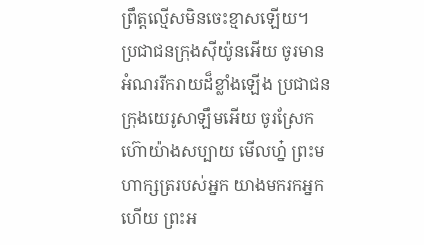ព្រឹត្តល្មើសមិនចេះខ្មាសឡើយ។
ប្រជាជនក្រុងស៊ីយ៉ូនអើយ ចូរមានអំណររីករាយដ៏ខ្លាំងឡើង ប្រជាជនក្រុងយេរូសាឡឹមអើយ ចូរស្រែកហ៊ោយ៉ាងសប្បាយ មើលហ្ន៎ ព្រះមហាក្សត្ររបស់អ្នក យាងមករកអ្នកហើយ ព្រះអ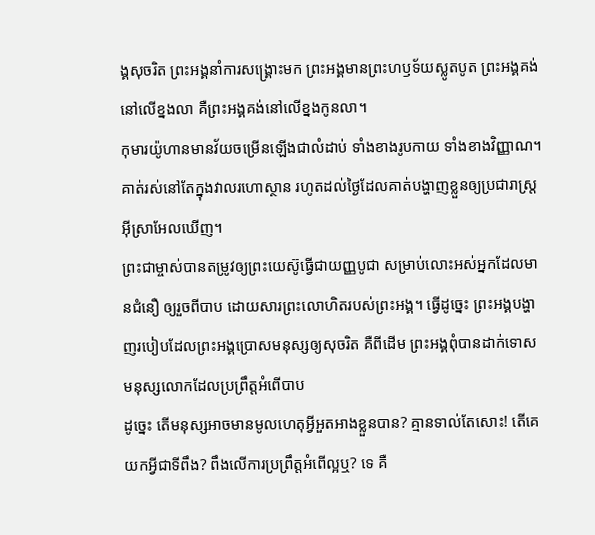ង្គសុចរិត ព្រះអង្គនាំការសង្គ្រោះមក ព្រះអង្គមានព្រះហឫទ័យស្លូតបូត ព្រះអង្គគង់នៅលើខ្នងលា គឺព្រះអង្គគង់នៅលើខ្នងកូនលា។
កុមារយ៉ូហានមានវ័យចម្រើនឡើងជាលំដាប់ ទាំងខាងរូបកាយ ទាំងខាងវិញ្ញាណ។ គាត់រស់នៅតែក្នុងវាលរហោស្ថាន រហូតដល់ថ្ងៃដែលគាត់បង្ហាញខ្លួនឲ្យប្រជារាស្ត្រអ៊ីស្រាអែលឃើញ។
ព្រះជាម្ចាស់បានតម្រូវឲ្យព្រះយេស៊ូធ្វើជាយញ្ញបូជា សម្រាប់លោះអស់អ្នកដែលមានជំនឿ ឲ្យរួចពីបាប ដោយសារព្រះលោហិតរបស់ព្រះអង្គ។ ធ្វើដូច្នេះ ព្រះអង្គបង្ហាញរបៀបដែលព្រះអង្គប្រោសមនុស្សឲ្យសុចរិត គឺពីដើម ព្រះអង្គពុំបានដាក់ទោសមនុស្សលោកដែលប្រព្រឹត្តអំពើបាប
ដូច្នេះ តើមនុស្សអាចមានមូលហេតុអ្វីអួតអាងខ្លួនបាន? គ្មានទាល់តែសោះ! តើគេយកអ្វីជាទីពឹង? ពឹងលើការប្រព្រឹត្តអំពើល្អឬ? ទេ គឺ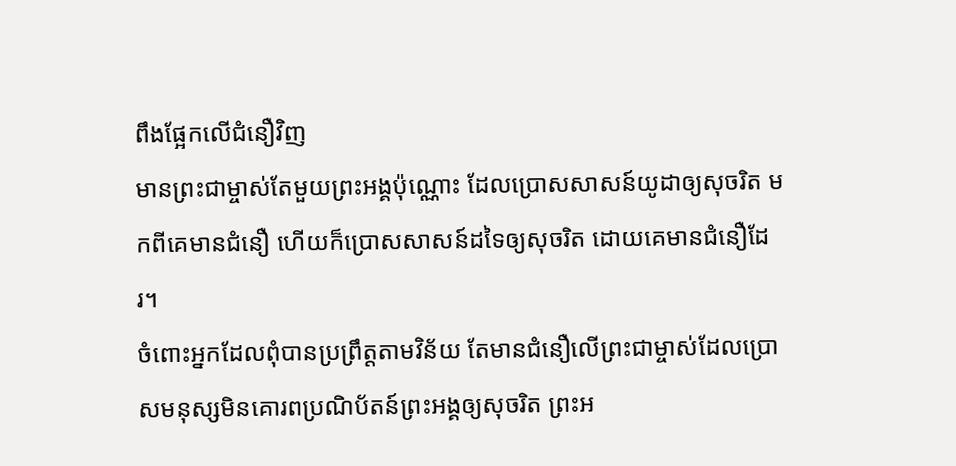ពឹងផ្អែកលើជំនឿវិញ
មានព្រះជាម្ចាស់តែមួយព្រះអង្គប៉ុណ្ណោះ ដែលប្រោសសាសន៍យូដាឲ្យសុចរិត មកពីគេមានជំនឿ ហើយក៏ប្រោសសាសន៍ដទៃឲ្យសុចរិត ដោយគេមានជំនឿដែរ។
ចំពោះអ្នកដែលពុំបានប្រព្រឹត្តតាមវិន័យ តែមានជំនឿលើព្រះជាម្ចាស់ដែលប្រោសមនុស្សមិនគោរពប្រណិប័តន៍ព្រះអង្គឲ្យសុចរិត ព្រះអ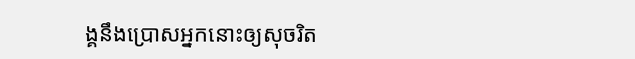ង្គនឹងប្រោសអ្នកនោះឲ្យសុចរិត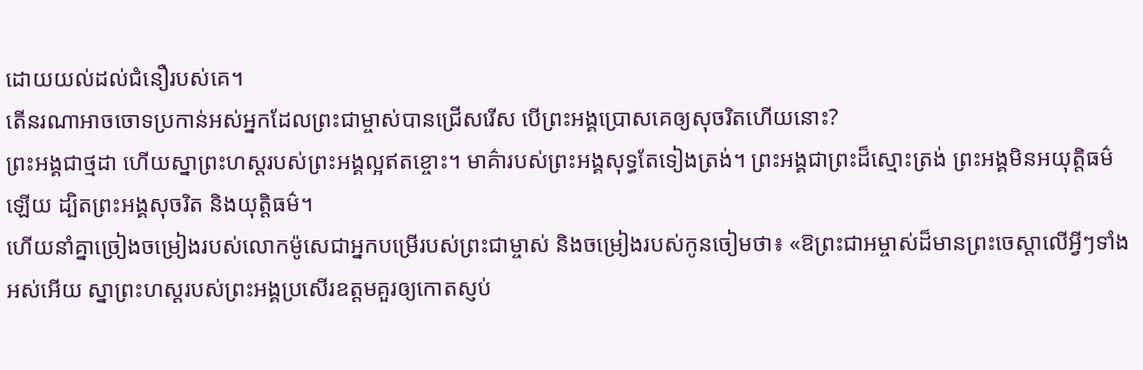ដោយយល់ដល់ជំនឿរបស់គេ។
តើនរណាអាចចោទប្រកាន់អស់អ្នកដែលព្រះជាម្ចាស់បានជ្រើសរើស បើព្រះអង្គប្រោសគេឲ្យសុចរិតហើយនោះ?
ព្រះអង្គជាថ្មដា ហើយស្នាព្រះហស្ដរបស់ព្រះអង្គល្អឥតខ្ចោះ។ មាគ៌ារបស់ព្រះអង្គសុទ្ធតែទៀងត្រង់។ ព្រះអង្គជាព្រះដ៏ស្មោះត្រង់ ព្រះអង្គមិនអយុត្តិធម៌ឡើយ ដ្បិតព្រះអង្គសុចរិត និងយុត្តិធម៌។
ហើយនាំគ្នាច្រៀងចម្រៀងរបស់លោកម៉ូសេជាអ្នកបម្រើរបស់ព្រះជាម្ចាស់ និងចម្រៀងរបស់កូនចៀមថា៖ «ឱព្រះជាអម្ចាស់ដ៏មានព្រះចេស្ដាលើអ្វីៗទាំងអស់អើយ ស្នាព្រះហស្ដរបស់ព្រះអង្គប្រសើរឧត្ដមគួរឲ្យកោតស្ញប់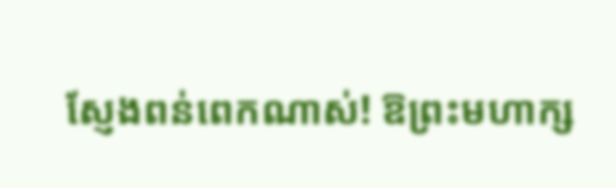ស្ញែងពន់ពេកណាស់! ឱព្រះមហាក្ស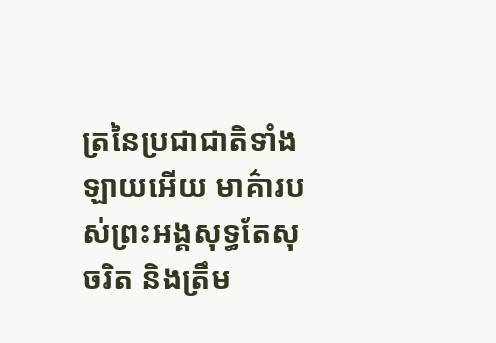ត្រនៃប្រជាជាតិទាំងឡាយអើយ មាគ៌ារបស់ព្រះអង្គសុទ្ធតែសុចរិត និងត្រឹម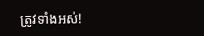ត្រូវទាំងអស់!